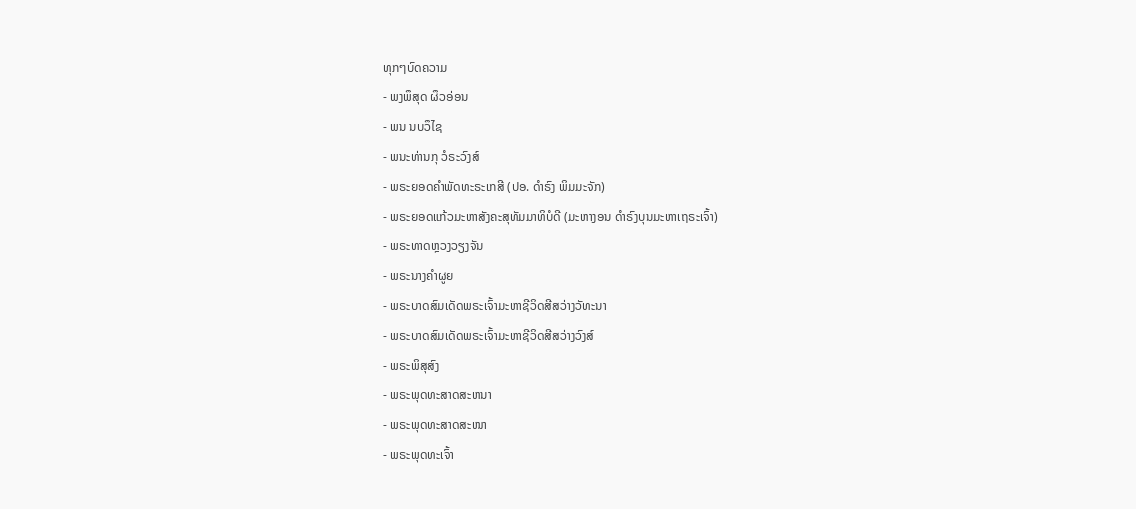ທຸກໆບົດຄວາມ
- ພງພຶສຸດ ຜຶວອ່ອນ
- ພນ ນບວຶໄຊ
- ພນະທ່ານກຸ ວໍຣະວົງສ໌
- ພຣະຍອດຄຳພັດທະຣະເກສີ (ປອ. ດຳຣົງ ພິມມະຈັກ)
- ພຣະຍອດແກ້ວມະຫາສັງຄະສຸທັມມາທິບໍດີ (ມະຫາງອນ ດຳຣົງບຸນມະຫາເຖຣະເຈົ້າ)
- ພຣະທາດຫຼວງວຽງຈັນ
- ພຣະນາງຄຳຜູຍ
- ພຣະບາດສົມເດັດພຣະເຈົ້າມະຫາຊີວິດສີສວ່າງວັທະນາ
- ພຣະບາດສົມເດັດພຣະເຈົ້າມະຫາຊີວິດສີສວ່າງວົງສ໌
- ພຣະພິສຸສົງ
- ພຣະພຸດທະສາດສະຫນາ
- ພຣະພຸດທະສາດສະໜາ
- ພຣະພຸດທະເຈົ້າ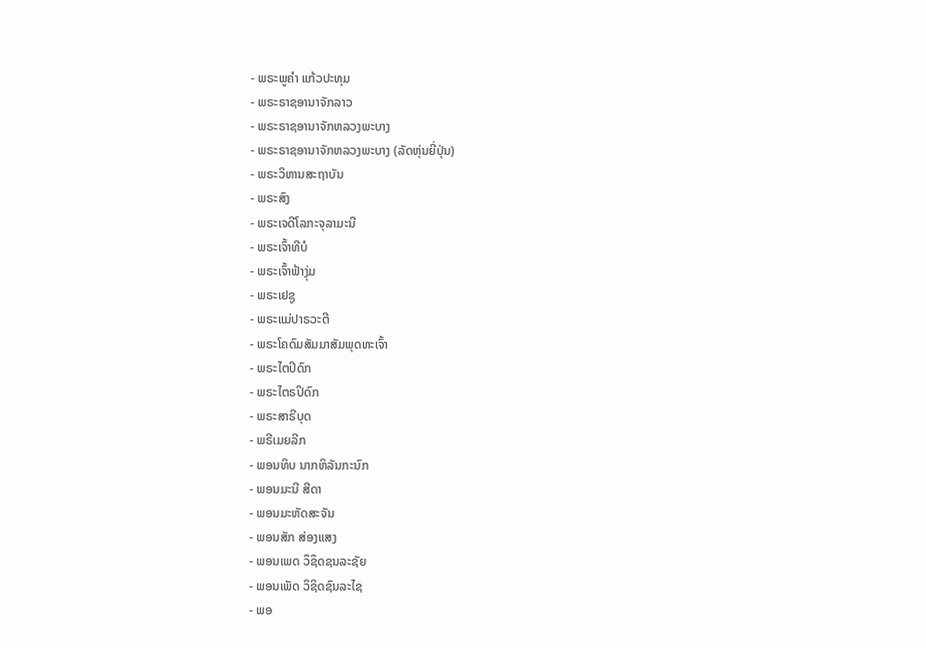- ພຣະພູຄຳ ແກ້ວປະທຸມ
- ພຣະຣາຊອານາຈັກລາວ
- ພຣະຣາຊອານາຈັກຫລວງພະບາງ
- ພຣະຣາຊອານາຈັກຫລວງພະບາງ (ລັດຫຸ່ນຍີ່ປຸ່ນ)
- ພຣະວິຫານສະຖາບັນ
- ພຣະສົງ
- ພຣະເຈດີໂລກະຈຸລາມະນີ
- ພຣະເຈົ້າທີບໍ
- ພຣະເຈົ້າຟ້າງຸ່ມ
- ພຣະເຢຊູ
- ພຣະແມ່ປາຣວະຕີ
- ພຣະໂຄດົມສັມມາສັມພຸດທະເຈົ້າ
- ພຣະໄຕປິດົກ
- ພຣະໄຕຣປິດົກ
- ພຣະສາຣີບຸດ
- ພຣີເມຍລີກ
- ພອນທິບ ນາກຫິລັນກະນົກ
- ພອນມະນີ ສີດາ
- ພອນມະຫັດສະຈັນ
- ພອນສັກ ສ່ອງແສງ
- ພອນເພດ ວຶຊຶດຊນລະຊັຍ
- ພອນເພັດ ວິຊິດຊົນລະໄຊ
- ພອ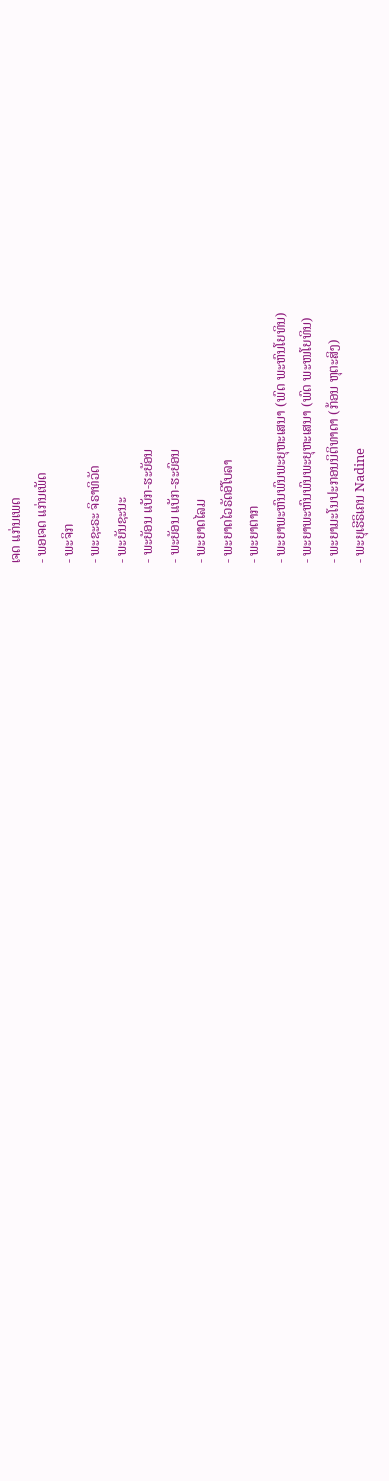ເຈດ ແກ່ນເພດ
- ພອເຈດ ແກ່ນເພັດ
- ພະຈິກ
- ພະຊະຣະ ຈິຣາທິວັດ
- ພະຍັນຊະນະ
- ພະຍັອນ ແບັກ-ຮະຍັອນ
- ພະຍັອນ ແບັກ-ຮະຍົອນ
- ພະຍາດໄລມ
- ພະຍາດໄວຣັດອີໂບລາ
- ພະຍາຕາກ
- ພະຍາພະຫົນພົນພະຍຸຫະເສນາ (ພົດ ພະຫົນໂຍທິນ)
- ພະຍາພະຫົນພົນພະຍຸຫະເສນາ (ພົດ ພະໜໂຍທິນ)
- ພະຍາມະໂນປະກອນນິຕິທາດາ (ກ້ອນ ຫຸຕະສິງ)
- ພະຍຸເຮີຣິເຄນ Nadine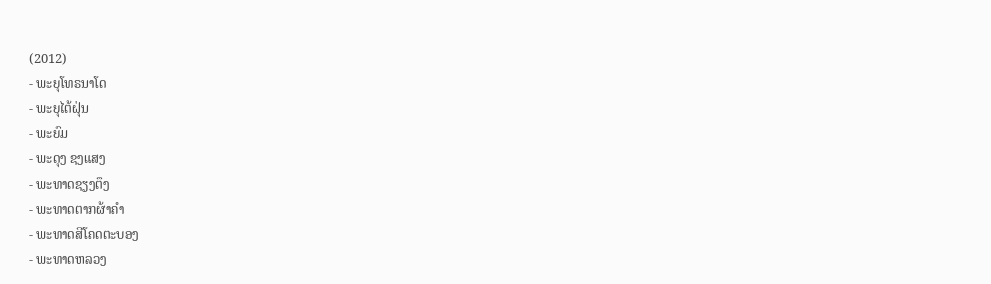(2012)
- ພະຍຸໂທຣນາໂດ
- ພະຍຸໄຕ້ຝຸ່ນ
- ພະຍົມ
- ພະດຸງ ຊງແສງ
- ພະທາດຊຽງຕຶງ
- ພະທາດຕາກຜ້າຄຳ
- ພະທາດສີໂຄດຕະບອງ
- ພະທາດຫລວງ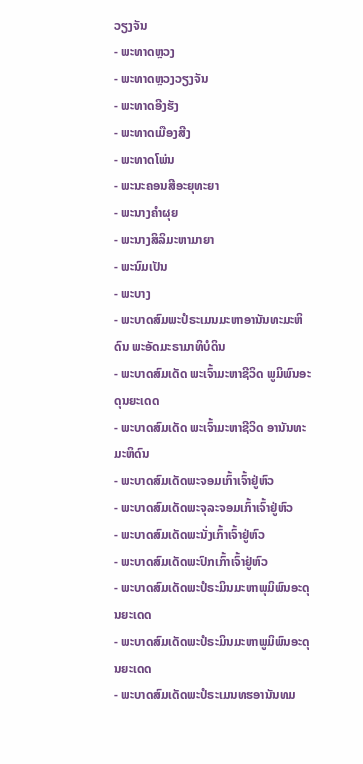ວຽງຈັນ
- ພະທາດຫຼວງ
- ພະທາດຫຼວງວຽງຈັນ
- ພະທາດອີງຮັງ
- ພະທາດເມືອງສີງ
- ພະທາດໂພ່ນ
- ພະນະຄອນສີອະຍຸທະຍາ
- ພະນາງຄຳຜຸຍ
- ພະນາງສິລິມະຫາມາຍາ
- ພະນົມເປັນ
- ພະບາງ
- ພະບາດສົມພະປໍຣະເມນມະຫາອານັນທະມະຫິດົນ ພະອັດມະຣາມາທິບໍດິນ
- ພະບາດສົມເດັດ ພະເຈົ້າມະຫາຊີວິດ ພູມິພົນອະດຸນຍະເດດ
- ພະບາດສົມເດັດ ພະເຈົ້າມະຫາຊີວິດ ອານັນທະມະຫິດົນ
- ພະບາດສົມເດັດພະຈອມເກົ້າເຈົ້າຢູ່ຫົວ
- ພະບາດສົມເດັດພະຈຸລະຈອມເກົ້າເຈົ້າຢູ່ຫົວ
- ພະບາດສົມເດັດພະນັ່ງເກົ້າເຈົ້າຢູ່ຫົວ
- ພະບາດສົມເດັດພະປົກເກົ້າເຈົ້າຢູ່ຫົວ
- ພະບາດສົມເດັດພະປໍຣະມິນມະຫາພຸມິພົນອະດຸນຍະເດດ
- ພະບາດສົມເດັດພະປໍຣະມິນມະຫາພູມິພົນອະດຸນຍະເດດ
- ພະບາດສົມເດັດພະປໍຣະເມນທຮອານັນທມ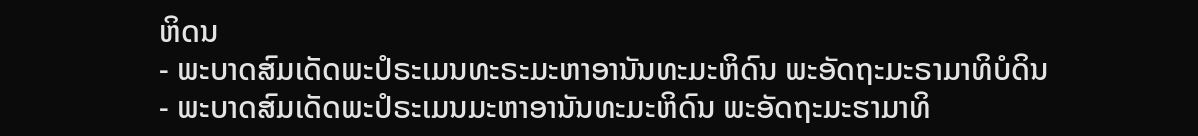ຫິດນ
- ພະບາດສົມເດັດພະປໍຣະເມນທະຣະມະຫາອານັນທະມະຫິດົນ ພະອັດຖະມະຣາມາທິບໍດິນ
- ພະບາດສົມເດັດພະປໍຣະເມນມະຫາອານັນທະມະຫິດົນ ພະອັດຖະມະຮາມາທິ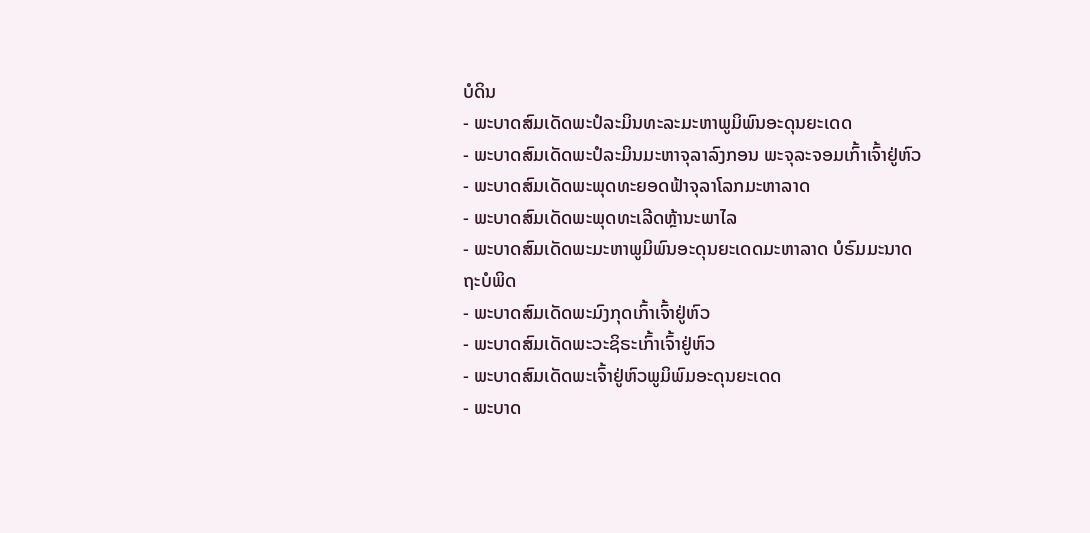ບໍດິນ
- ພະບາດສົມເດັດພະປໍລະມິນທະລະມະຫາພູມິພົນອະດຸນຍະເດດ
- ພະບາດສົມເດັດພະປໍລະມິນມະຫາຈຸລາລົງກອນ ພະຈຸລະຈອມເກົ້າເຈົ້າຢູ່ຫົວ
- ພະບາດສົມເດັດພະພຸດທະຍອດຟ້າຈຸລາໂລກມະຫາລາດ
- ພະບາດສົມເດັດພະພຸດທະເລີດຫຼ້ານະພາໄລ
- ພະບາດສົມເດັດພະມະຫາພູມິພົນອະດຸນຍະເດດມະຫາລາດ ບໍຣົມມະນາດຖະບໍພິດ
- ພະບາດສົມເດັດພະມົງກຸດເກົ້າເຈົ້າຢູ່ຫົວ
- ພະບາດສົມເດັດພະວະຊິຣະເກົ້າເຈົ້າຢູ່ຫົວ
- ພະບາດສົມເດັດພະເຈົ້າຢູ່ຫົວພູມິພົມອະດຸນຍະເດດ
- ພະບາດ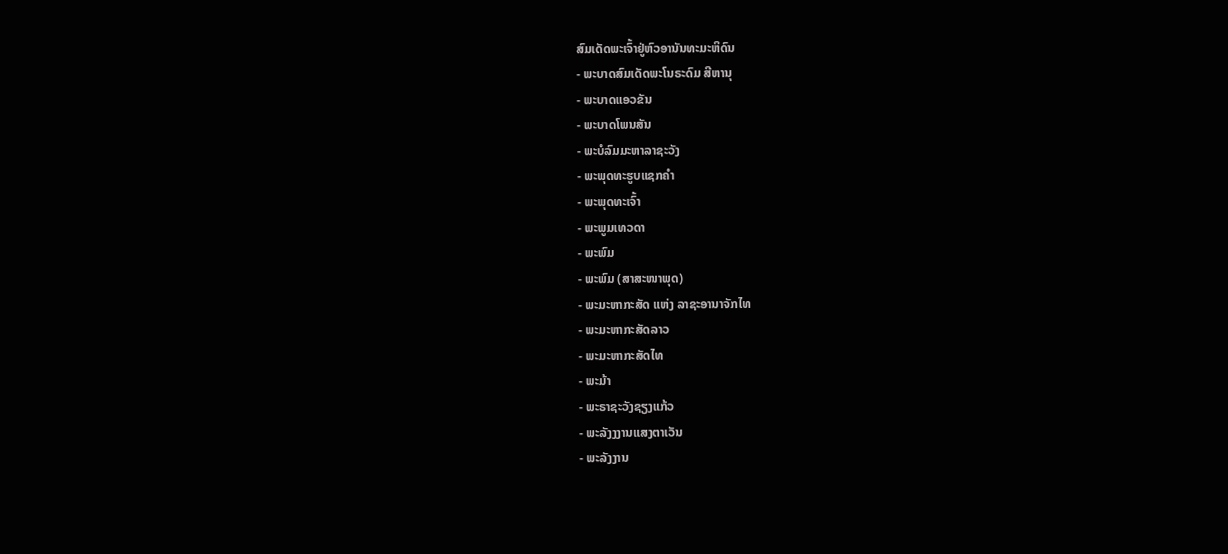ສົມເດັດພະເຈົ້າຢູ່ຫົວອານັນທະມະຫິດົນ
- ພະບາດສົມເດັດພະໂນຣະດົມ ສີຫານຸ
- ພະບາດແອວຂັນ
- ພະບາດໂພນສັນ
- ພະບໍລົມມະຫາລາຊະວັງ
- ພະພຸດທະຮູບແຊກຄຳ
- ພະພຸດທະເຈົ້າ
- ພະພູມເທວດາ
- ພະພົມ
- ພະພົມ (ສາສະໜາພຸດ)
- ພະມະຫາກະສັດ ແຫ່ງ ລາຊະອານາຈັກໄທ
- ພະມະຫາກະສັດລາວ
- ພະມະຫາກະສັດໄທ
- ພະມ້າ
- ພະຣາຊະວັງຊຽງແກ້ວ
- ພະລັງງງານແສງຕາເວັນ
- ພະລັງງານ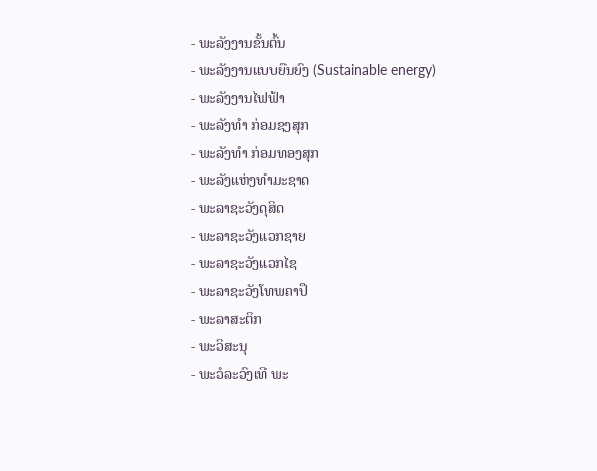- ພະລັງງານຂັ້ນຕົ້ນ
- ພະລັງງານແບບຍືນຍົງ (Sustainable energy)
- ພະລັງງານໄຟຟ້າ
- ພະລັງທຳ ກ່ອມຊງສຸກ
- ພະລັງທຳ ກ່ອມທອງສຸກ
- ພະລັງແຫ່ງທຳມະຊາດ
- ພະລາຊະວັງດຸສິດ
- ພະລາຊະວັງແວກຊາຍ
- ພະລາຊະວັງແວກໄຊ
- ພະລາຊະວັງໂທພຄາປຶ
- ພະລາສະຕິກ
- ພະວິສະນຸ
- ພະວໍລະວົງເທີ ພະ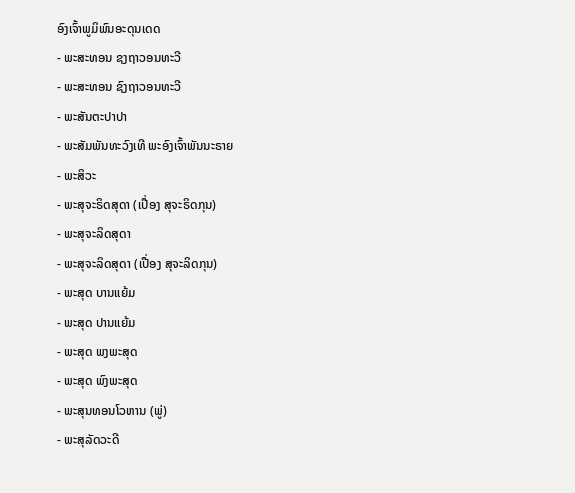ອົງເຈົ້າພູມິພົນອະດຸນເດດ
- ພະສະທອນ ຊງຖາວອນທະວີ
- ພະສະທອນ ຊົງຖາວອນທະວີ
- ພະສັນຕະປາປາ
- ພະສັມພັນທະວົງເທີ ພະອົງເຈົ້າພັນນະຣາຍ
- ພະສິວະ
- ພະສຸຈະຣິດສຸດາ (ເປື່ອງ ສຸຈະຣິດກຸນ)
- ພະສຸຈະລິດສຸດາ
- ພະສຸຈະລິດສຸດາ (ເປື່ອງ ສຸຈະລິດກຸນ)
- ພະສຸດ ບານແຍ້ມ
- ພະສຸດ ປານແຍ້ມ
- ພະສຸດ ພງພະສຸດ
- ພະສຸດ ພົງພະສຸດ
- ພະສຸນທອນໂວຫານ (ພູ່)
- ພະສຸລັດວະດີ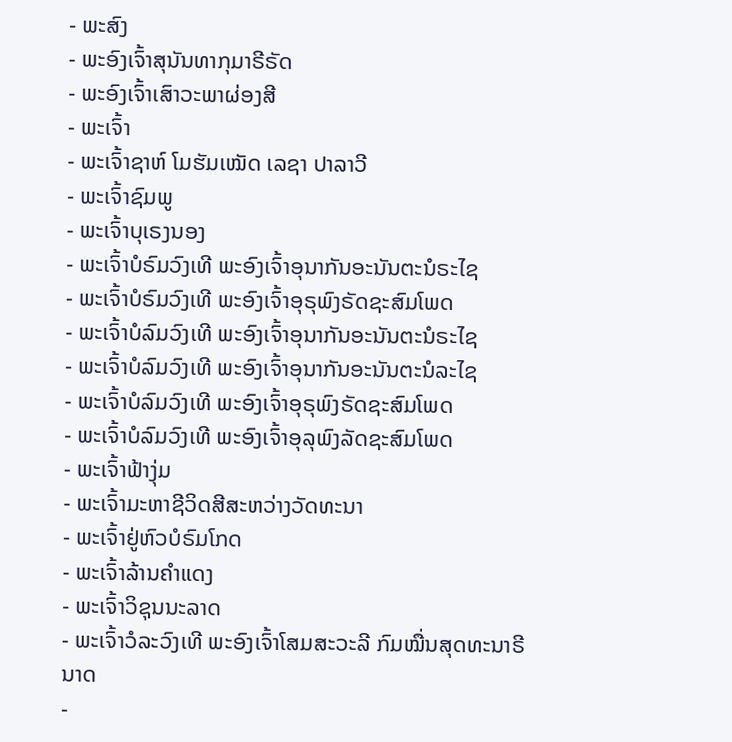- ພະສົງ
- ພະອົງເຈົ້າສຸນັນທາກຸມາຣີຣັດ
- ພະອົງເຈົ້າເສົາວະພາຜ່ອງສີ
- ພະເຈົ້າ
- ພະເຈົ້າຊາຫ໌ ໂມຮັມເໝັດ ເລຊາ ປາລາວີ
- ພະເຈົ້າຊົມພູ
- ພະເຈົ້າບຸເຣງນອງ
- ພະເຈົ້າບໍຣົມວົງເທີ ພະອົງເຈົ້າອຸນາກັນອະນັນຕະນໍຣະໄຊ
- ພະເຈົ້າບໍຣົມວົງເທີ ພະອົງເຈົ້າອຸຣຸພົງຣັດຊະສົມໂພດ
- ພະເຈົ້າບໍລົມວົງເທີ ພະອົງເຈົ້າອຸນາກັນອະນັນຕະນໍຣະໄຊ
- ພະເຈົ້າບໍລົມວົງເທີ ພະອົງເຈົ້າອຸນາກັນອະນັນຕະນໍລະໄຊ
- ພະເຈົ້າບໍລົມວົງເທີ ພະອົງເຈົ້າອຸຣຸພົງຣັດຊະສົມໂພດ
- ພະເຈົ້າບໍລົມວົງເທີ ພະອົງເຈົ້າອຸລຸພົງລັດຊະສົມໂພດ
- ພະເຈົ້າຟ້າງຸ່ມ
- ພະເຈົ້າມະຫາຊີວິດສີສະຫວ່າງວັດທະນາ
- ພະເຈົ້າຢູ່ຫົວບໍຣົມໂກດ
- ພະເຈົ້າລ້ານຄຳແດງ
- ພະເຈົ້າວິຊຸນນະລາດ
- ພະເຈົ້າວໍລະວົງເທີ ພະອົງເຈົ້າໂສມສະວະລີ ກົມໝື່ນສຸດທະນາຣີນາດ
-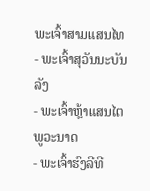ພະເຈົ້າສາມແສນໄທ
- ພະເຈົ້າສຸວັນນະບັນລັງ
- ພະເຈົ້າຫຼ້າແສນໄຕ ພູວະນາດ
- ພະເຈົ້າຮົງລີທີ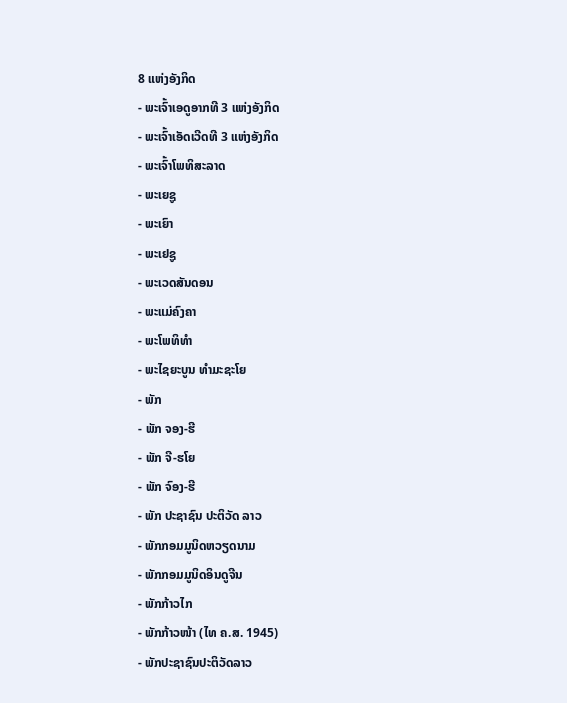8 ແຫ່ງອັງກິດ
- ພະເຈົ້າເອດູອາກທີ 3 ແຫ່ງອັງກິດ
- ພະເຈົ້າເອັດເວີດທີ 3 ແຫ່ງອັງກິດ
- ພະເຈົ້າໂພທິສະລາດ
- ພະເຍຊູ
- ພະເຍົາ
- ພະເຢຊູ
- ພະເວດສັນດອນ
- ພະແມ່ຄົງຄາ
- ພະໂພທິທຳ
- ພະໄຊຍະບູນ ທຳມະຊະໂຍ
- ພັກ
- ພັກ ຈອງ-ຮີ
- ພັກ ຈີ-ຮໂຍ
- ພັກ ຈົອງ-ຮີ
- ພັກ ປະຊາຊົນ ປະຕິວັດ ລາວ
- ພັກກອມມູນິດຫວຽດນາມ
- ພັກກອມມູນິດອິນດູຈີນ
- ພັກກ້າວໄກ
- ພັກກ້າວໜ້າ (ໄທ ຄ.ສ. 1945)
- ພັກປະຊາຊົນປະຕິວັດລາວ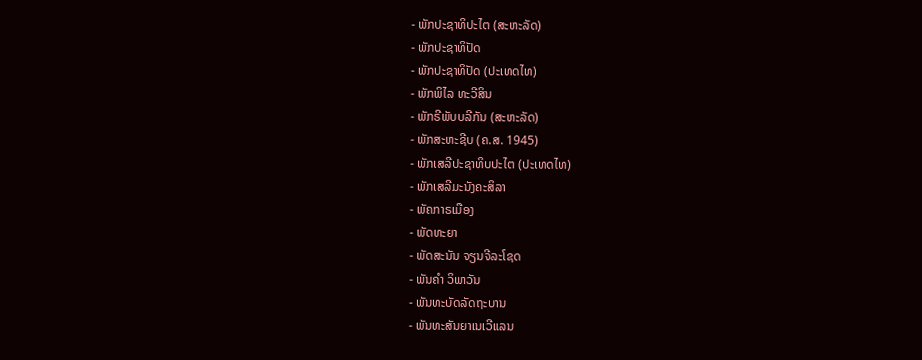- ພັກປະຊາທິປະໄຕ (ສະຫະລັດ)
- ພັກປະຊາທິປັດ
- ພັກປະຊາທິປັດ (ປະເທດໄທ)
- ພັກພິໄລ ທະວີສິນ
- ພັກຣີພັບບລີກັນ (ສະຫະລັດ)
- ພັກສະຫະຊີບ (ຄ.ສ. 1945)
- ພັກເສລີປະຊາທິບປະໄຕ (ປະເທດໄທ)
- ພັກເສລີມະນັງຄະສິລາ
- ພັຄກາຣເມືອງ
- ພັດທະຍາ
- ພັດສະນັນ ຈຽນຈີລະໂຊດ
- ພັນຄຳ ວິພາວັນ
- ພັນທະບັດລັດຖະບານ
- ພັນທະສັນຍາເນເວີແລນ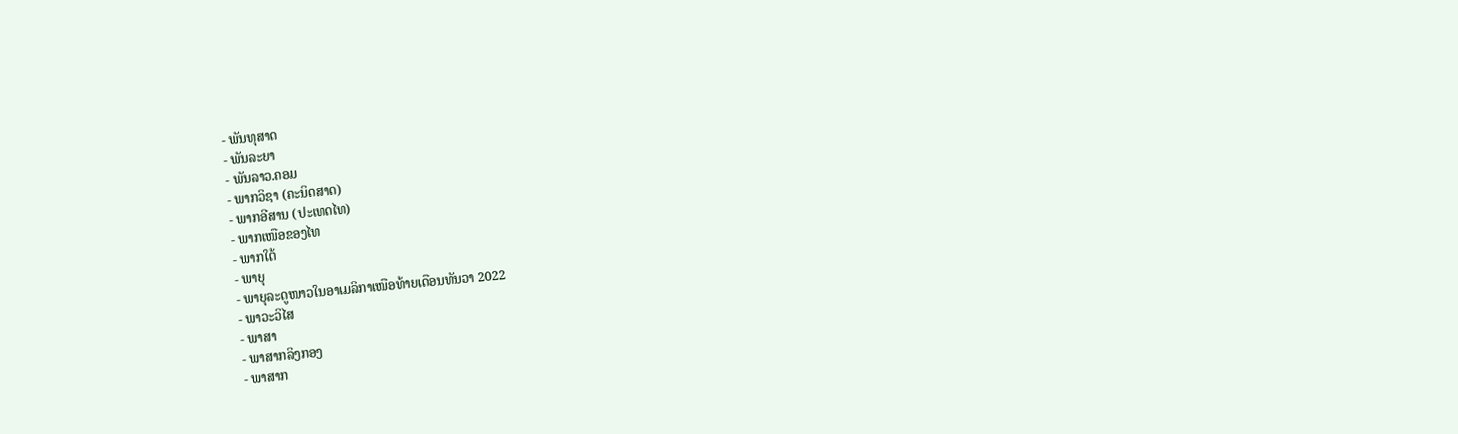- ພັນທຸສາດ
- ພັນລະຍາ
- ພັນລາວ.ຄອມ
- ພາກວິຊາ (ຄະນິດສາດ)
- ພາກອີສານ (ປະເທດໄທ)
- ພາກເໜືອຂອງໄທ
- ພາກໃຕ້
- ພາຍຸ
- ພາຍຸລະດູໜາວໃນອາເມລິກາເໜືອທ້າຍເດືອນທັນວາ 2022
- ພາວະວິໄສ
- ພາສາ
- ພາສາກລິງກອງ
- ພາສາກ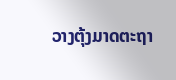ວາງຕຸ້ງມາດຕະຖາ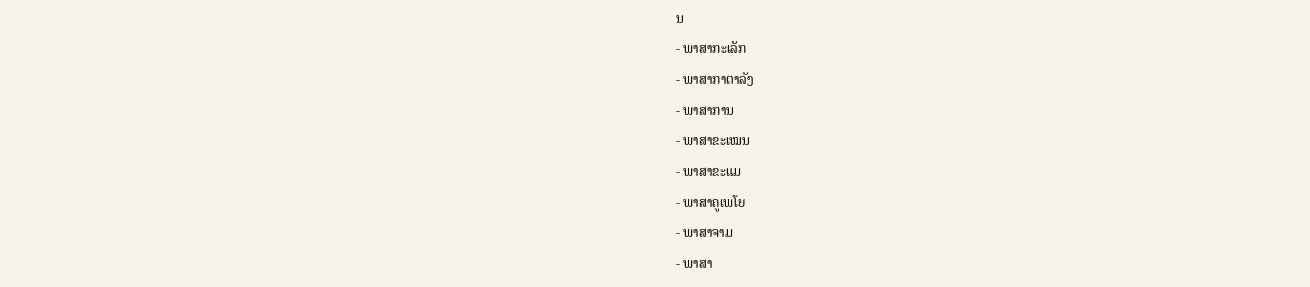ນ
- ພາສາກະເລັກ
- ພາສາກາຕາລັງ
- ພາສາການ
- ພາສາຂະເໝນ
- ພາສາຂະແມ
- ພາສາຄູເພໂຍ
- ພາສາຈາມ
- ພາສາ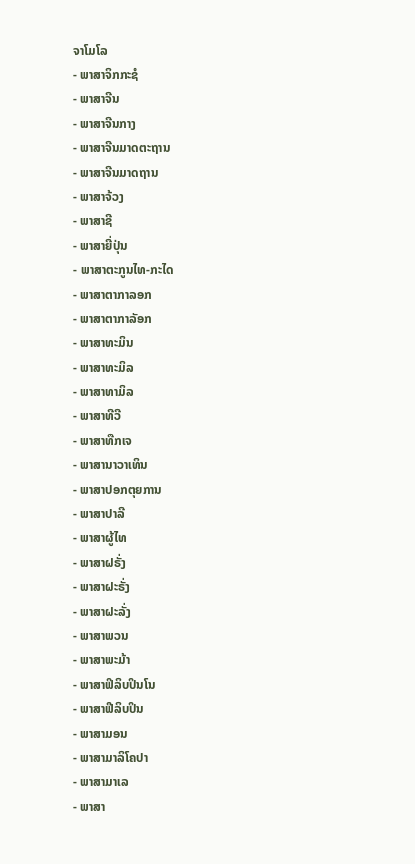ຈາໂມໂລ
- ພາສາຈິກກະຊໍ
- ພາສາຈີນ
- ພາສາຈີນກາງ
- ພາສາຈີນມາດຕະຖານ
- ພາສາຈີນມາດຖານ
- ພາສາຈ້ວງ
- ພາສາຊີ
- ພາສາຍີ່ປຸ່ນ
- ພາສາຕະກູນໄທ-ກະໄດ
- ພາສາຕາກາລອກ
- ພາສາຕາກາລັອກ
- ພາສາທະມິນ
- ພາສາທະມິລ
- ພາສາທາມິລ
- ພາສາທີວີ
- ພາສາທືກເຈ
- ພາສານາວາເທິນ
- ພາສາປອກຕຸຍການ
- ພາສາປາລີ
- ພາສາຜູ້ໄທ
- ພາສາຝຣັ່ງ
- ພາສາຝະຣັ່ງ
- ພາສາຝະລັ່ງ
- ພາສາພວນ
- ພາສາພະມ້າ
- ພາສາຟິລິບປິນໂນ
- ພາສາຟີລິບປິນ
- ພາສາມອນ
- ພາສາມາລິໂຄປາ
- ພາສາມາເລ
- ພາສາ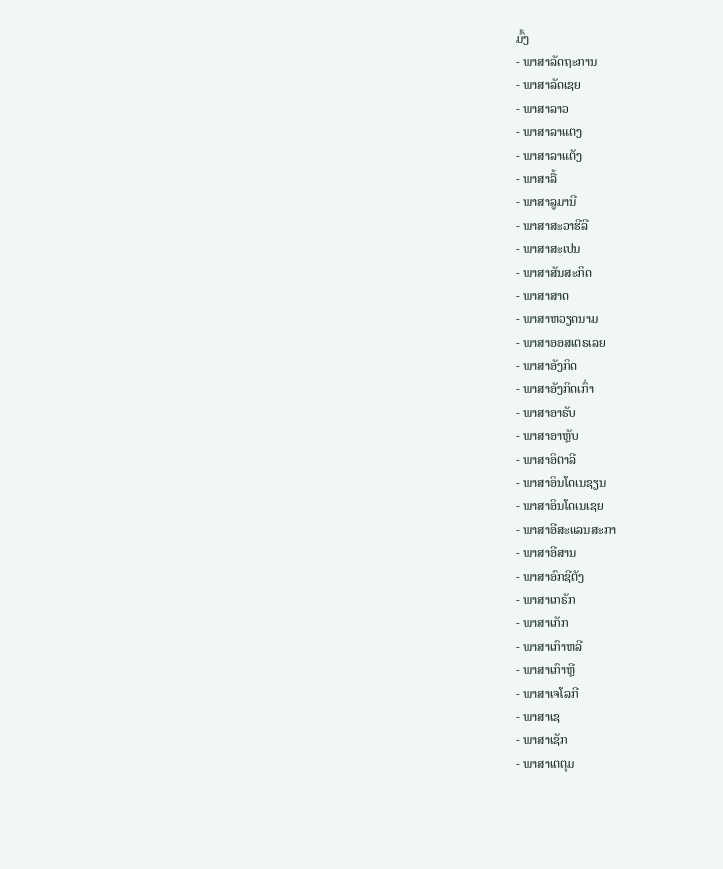ມົ້ງ
- ພາສາລັດຖະການ
- ພາສາລັດເຊຍ
- ພາສາລາວ
- ພາສາລາແຕງ
- ພາສາລາແຕັງ
- ພາສາລື້
- ພາສາລູມານີ
- ພາສາສະວາຮີລີ
- ພາສາສະເປນ
- ພາສາສັນສະກິດ
- ພາສາສາດ
- ພາສາຫວຽດນາມ
- ພາສາອອສເຕຣເລຍ
- ພາສາອັງກິດ
- ພາສາອັງກິດເກົ່າ
- ພາສາອາຣັບ
- ພາສາອາຫຼັບ
- ພາສາອິຕາລີ
- ພາສາອິນໂດເນຊຽນ
- ພາສາອິນໂດເນເຊຍ
- ພາສາອີສະແລນສະກາ
- ພາສາອີສານ
- ພາສາອົກຊີຕັງ
- ພາສາເກຣັກ
- ພາສາເກັກ
- ພາສາເກົາຫລີ
- ພາສາເກົາຫຼີ
- ພາສາເຈໂລກີ
- ພາສາເຊ
- ພາສາເຊັກ
- ພາສາເຕຕຸມ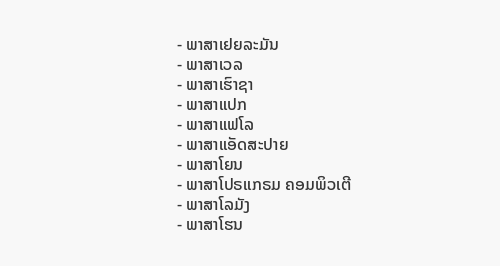- ພາສາເຢຍລະມັນ
- ພາສາເວລ
- ພາສາເຮົາຊາ
- ພາສາແປກ
- ພາສາແຟໂລ
- ພາສາແອັດສະປາຍ
- ພາສາໂຍນ
- ພາສາໂປຣແກຣມ ຄອມພິວເຕີ
- ພາສາໂລມັງ
- ພາສາໂຮນ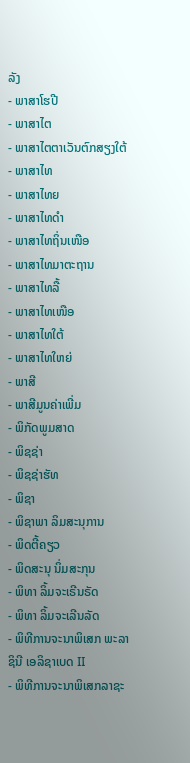ລັງ
- ພາສາໂຮປີ
- ພາສາໄຕ
- ພາສາໄຕຕາເວັນຕົກສຽງໃຕ້
- ພາສາໄທ
- ພາສາໄທຍ
- ພາສາໄທດຳ
- ພາສາໄທຖິ່ນເໜືອ
- ພາສາໄທມາຕະຖານ
- ພາສາໄທລື້
- ພາສາໄທເໜືອ
- ພາສາໄທໃຕ້
- ພາສາໄທໃຫຍ່
- ພາສີ
- ພາສີມູນຄ່າເພີ່ມ
- ພິກັດພູມສາດ
- ພິຊຊ່າ
- ພິຊຊ່າຮັທ
- ພິຊາ
- ພິຊາພາ ລິມສະນຸການ
- ພິດຕີ້ຄຽວ
- ພິດສະນຸ ນິ່ມສະກຸນ
- ພິທາ ລິ້ມຈະເຣີນຣັດ
- ພິທາ ລິ້ມຈະເລີນລັດ
- ພິທີການຈະນາພິເສກ ພະລາຊິນີ ເອລິຊາເບດ II
- ພິທີການຈະນາພິເສກລາຊະ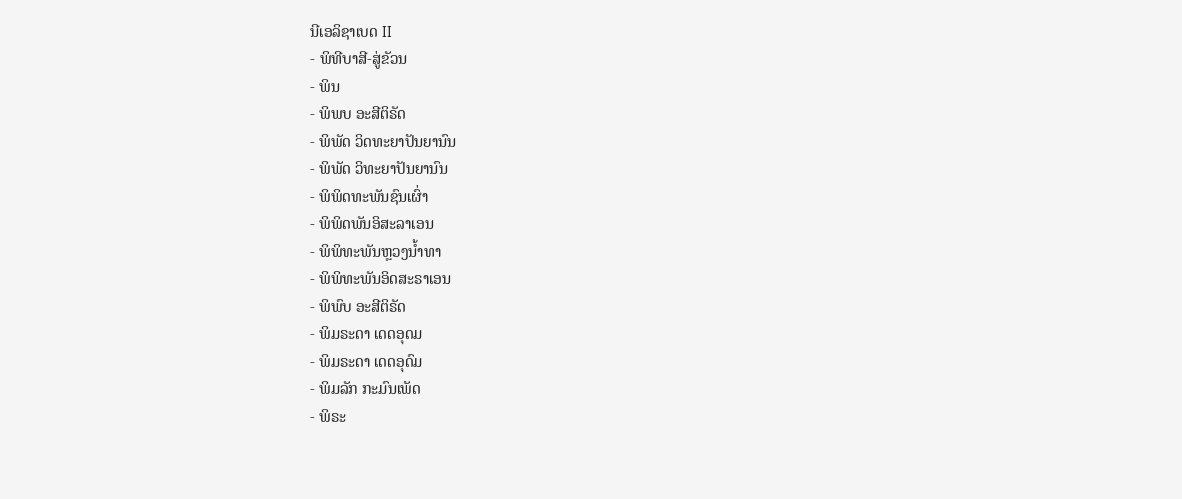ນີເອລິຊາເບດ II
- ພິທີບາສີ-ສູ່ຂັວນ
- ພິນ
- ພິພບ ອະສີຕິຣັດ
- ພິພັດ ວິດທະຍາປັນຍານົນ
- ພິພັດ ວິທະຍາປັນຍານົນ
- ພິພິດທະພັນຊົນເຜົ່າ
- ພິພິດພັນອິສະລາເອນ
- ພິພິທະພັນຫຼວງນ້ຳທາ
- ພິພິທະພັນອິດສະຣາເອນ
- ພິພົບ ອະສີຕິຣັດ
- ພິມຣະດາ ເດດອຸດມ
- ພິມຣະດາ ເດດອຸດົມ
- ພິມລັກ ກະມົນເພັດ
- ພິຣະ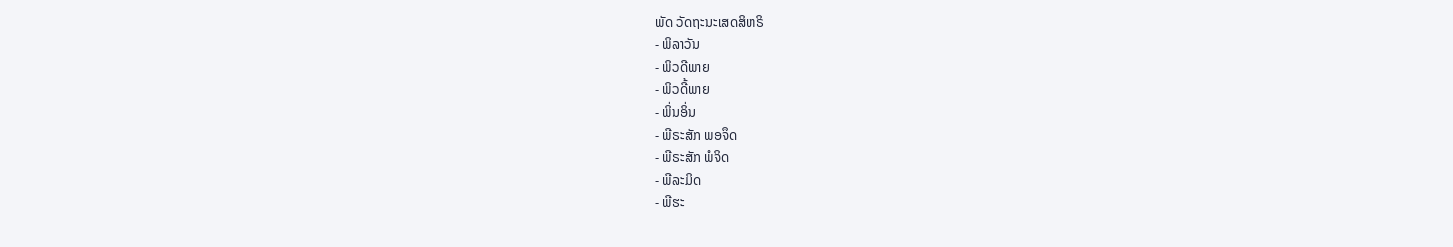ພັດ ວັດຖະນະເສດສິຫຣິ
- ພິລາວັນ
- ພິວດີພາຍ
- ພິວດີ້ພາຍ
- ພິ່ນອິ່ນ
- ພີຣະສັກ ພອຈຶດ
- ພີຣະສັກ ພໍຈິດ
- ພີລະມິດ
- ພີຮະ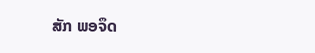ສັກ ພອຈຶດ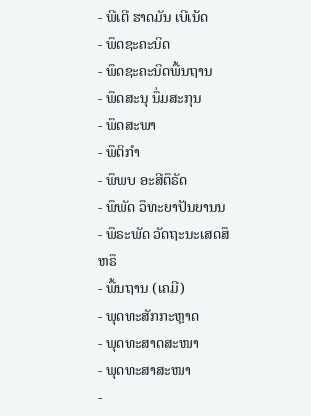- ພີເຕີ ຮາດມັນ ເບີເນັດ
- ພຶດຊະຄະນິດ
- ພຶດຊະຄະນິດພື້ນຖານ
- ພຶດສະນຸ ນຶ່ມສະກຸນ
- ພຶດສະພາ
- ພຶຕິກຳ
- ພຶພບ ອະສີຕຶຣັດ
- ພຶພັດ ວຶທະຍາປັນຍານນ
- ພຶຣະພັດ ວັດຖະນະເສດສຶຫຣຶ
- ພື້ນຖານ (ເຄມີ)
- ພຸດທະສັກກະຫຼາດ
- ພຸດທະສາດສະໜາ
- ພຸດທະສາສະໜາ
-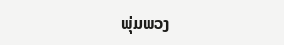ພຸ່ມພວງ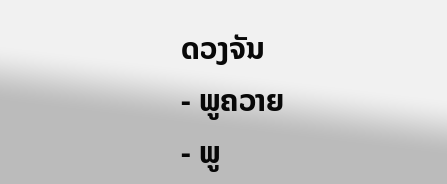ດວງຈັນ
- ພູຄວາຍ
- ພູ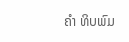ຄຳ ທິບພົມ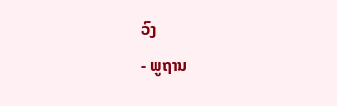ວົງ
- ພູຖານ